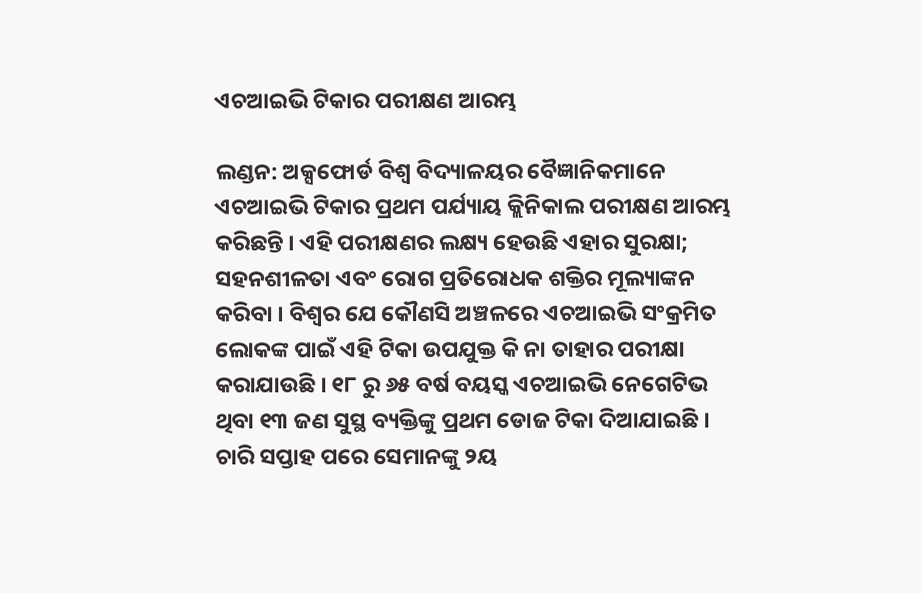ଏଚଆଇଭି ଟିକାର ପରୀକ୍ଷଣ ଆରମ୍ଭ

ଲଣ୍ଡନ: ଅକ୍ସଫୋର୍ଡ ବିଶ୍ୱ ବିଦ୍ୟାଳୟର ବୈଜ୍ଞାନିକମାନେ ଏଚଆଇଭି ଟିକାର ପ୍ରଥମ ପର୍ଯ୍ୟାୟ କ୍ଲିନିକାଲ ପରୀକ୍ଷଣ ଆରମ୍ଭ କରିଛନ୍ତି । ଏହି ପରୀକ୍ଷଣର ଲକ୍ଷ୍ୟ ହେଉଛି ଏହାର ସୁରକ୍ଷା; ସହନଶୀଳତା ଏବଂ ରୋଗ ପ୍ରତିରୋଧକ ଶକ୍ତିର ମୂଲ୍ୟାଙ୍କନ କରିବା । ବିଶ୍ୱର ଯେ କୌଣସି ଅଞ୍ଚଳରେ ଏଚଆଇଭି ସଂକ୍ରମିତ ଲୋକଙ୍କ ପାଇଁ ଏହି ଟିକା ଉପଯୁକ୍ତ କି ନା ତାହାର ପରୀକ୍ଷା କରାଯାଉଛି । ୧୮ ରୁ ୬୫ ବର୍ଷ ବୟସ୍କ ଏଚଆଇଭି ନେଗେଟିଭ ଥିବା ୧୩ ଜଣ ସୁସ୍ଥ ବ୍ୟକ୍ତିଙ୍କୁ ପ୍ରଥମ ଡୋଜ ଟିକା ଦିଆଯାଇଛି । ଚାରି ସପ୍ତାହ ପରେ ସେମାନଙ୍କୁ ୨ୟ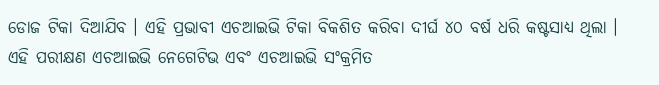ଡୋଜ ଟିକା ଦିଆଯିବ । ଏହି ପ୍ରଭାବୀ ଏଚଆଇଭି ଟିକା ବିକଶିତ କରିବା ଦୀର୍ଘ ୪୦ ବର୍ଷ ଧରି କଷ୍ଟସାଧ୍ୟ ଥିଲା । ଏହି ପରୀକ୍ଷଣ ଏଚଆଇଭି ନେଗେଟିଭ ଏବଂ ଏଚଆଇଭି ସଂକ୍ରମିତ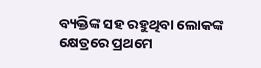ବ୍ୟକ୍ତିଙ୍କ ସହ ରହୁଥିବା ଲୋକଙ୍କ କ୍ଷେତ୍ରରେ ପ୍ରଥମେ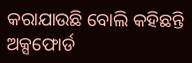କରାଯାଉଛି ବୋଲି କହିଛନ୍ତି ଅକ୍ସଫୋର୍ଡ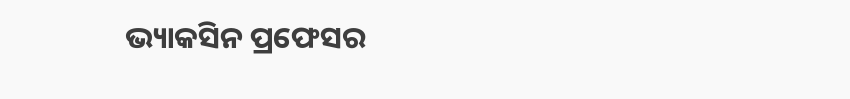ଭ୍ୟାକସିନ ପ୍ରଫେସର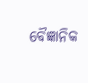ବୈଜ୍ଞାନିକ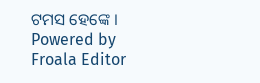ଟମସ ହେଙ୍କେ ।
Powered by Froala Editor